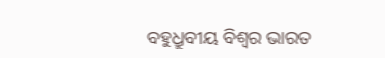ବହୁଧ୍ରୁବୀୟ ବିଶ୍ୱର ଭାରତ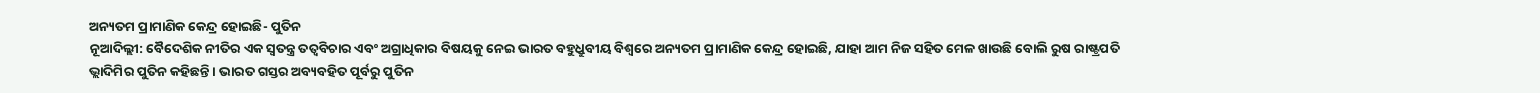ଅନ୍ୟତମ ପ୍ରାମାଣିକ କେନ୍ଦ୍ର ହୋଇଛି- ପୁତିନ
ନୂଆଦିଲ୍ଲୀ: ବୈଦେଶିକ ନୀତିର ଏକ ସ୍ୱତନ୍ତ୍ର ତତ୍ୱବିଚାର ଏବଂ ଅଗ୍ରାଧିକାର ବିଷୟକୁ ନେଇ ଭାରତ ବହୁଧ୍ରୁବୀୟ ବିଶ୍ୱରେ ଅନ୍ୟତମ ପ୍ରାମାଣିକ କେନ୍ଦ୍ର ହୋଇଛି, ଯାହା ଆମ ନିଜ ସହିତ ମେଳ ଖାଉଛି ବୋଲି ରୁଷ ରାଷ୍ଟ୍ରପତି ଭ୍ଲାଦିମିର ପୁତିନ କହିଛନ୍ତି । ଭାରତ ଗସ୍ତର ଅବ୍ୟବହିତ ପୂର୍ବରୁ ପୁତିନ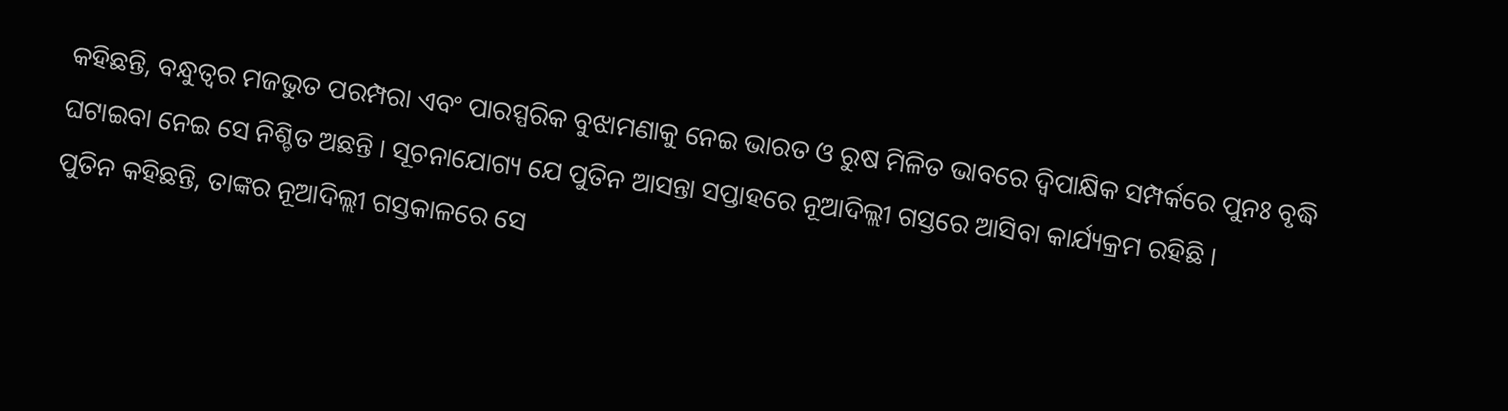କହିଛନ୍ତି, ବନ୍ଧୁତ୍ୱର ମଜଭୁତ ପରମ୍ପରା ଏବଂ ପାରସ୍ପରିକ ବୁଝାମଣାକୁ ନେଇ ଭାରତ ଓ ରୁଷ ମିଳିତ ଭାବରେ ଦ୍ୱିପାକ୍ଷିକ ସମ୍ପର୍କରେ ପୁନଃ ବୃଦ୍ଧି ଘଟାଇବା ନେଇ ସେ ନିଶ୍ଚିତ ଅଛନ୍ତି । ସୂଚନାଯୋଗ୍ୟ ଯେ ପୁତିନ ଆସନ୍ତା ସପ୍ତାହରେ ନୂଆଦିଲ୍ଲୀ ଗସ୍ତରେ ଆସିବା କାର୍ଯ୍ୟକ୍ରମ ରହିଛି ।
ପୁତିନ କହିଛନ୍ତି, ତାଙ୍କର ନୂଆଦିଲ୍ଲୀ ଗସ୍ତକାଳରେ ସେ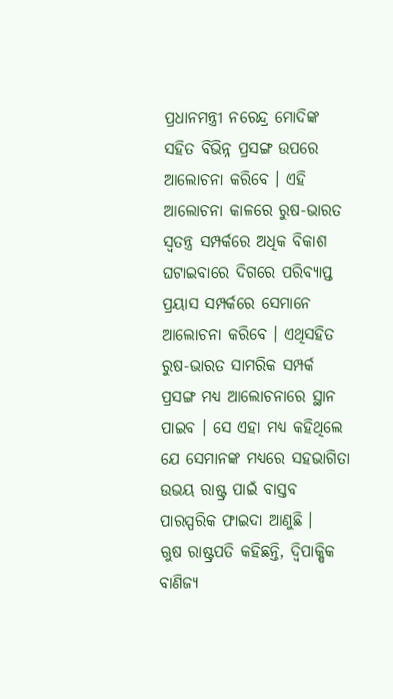ପ୍ରଧାନମନ୍ତ୍ରୀ ନରେନ୍ଦ୍ର ମୋଦିଙ୍କ ସହିତ ବିଭିନ୍ନ ପ୍ରସଙ୍ଗ ଉପରେ ଆଲୋଚନା କରିବେ । ଏହି ଆଲୋଚନା କାଳରେ ରୁଷ-ଭାରତ ସ୍ୱତନ୍ତ୍ର ସମ୍ପର୍କରେ ଅଧିକ ବିକାଶ ଘଟାଇବାରେ ଦିଗରେ ପରିବ୍ୟାପ୍ତ ପ୍ରୟାସ ସମ୍ପର୍କରେ ସେମାନେ ଆଲୋଚନା କରିବେ । ଏଥିସହିତ ରୁଷ-ଭାରତ ସାମରିକ ସମ୍ପର୍କ ପ୍ରସଙ୍ଗ ମଧ୍ୟ ଆଲୋଚନାରେ ସ୍ଥାନ ପାଇବ । ସେ ଏହା ମଧ୍ୟ କହିଥିଲେ ଯେ ସେମାନଙ୍କ ମଧ୍ୟରେ ସହଭାଗିତା ଉଭୟ ରାଷ୍ଟ୍ର ପାଇଁ ବାସ୍ତବ ପାରସ୍ପରିକ ଫାଇଦା ଆଣୁଛି ।
ଋୁଷ ରାଷ୍ଟ୍ରପତି କହିଛନ୍ତି, ଦ୍ୱିପାକ୍ଷିକ ବାଣିଜ୍ୟ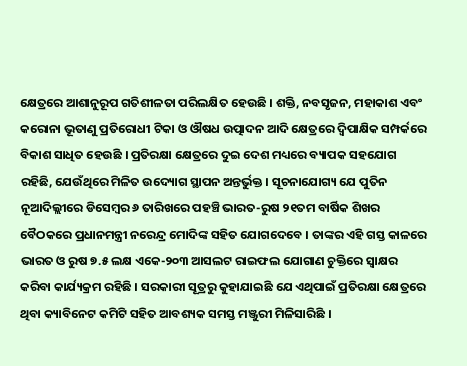କ୍ଷେତ୍ରରେ ଆଶାନୁରୂପ ଗତିଶୀଳତା ପରିଲକ୍ଷିତ ହେଉଛି । ଶକ୍ତି, ନବସୃଜନ, ମହାକାଶ ଏବଂ କରୋନା ଭୂତାଣୁ ପ୍ରତିରୋଧୀ ଟିକା ଓ ଔଷଧ ଉତ୍ପାଦନ ଆଦି କ୍ଷେତ୍ରରେ ଦ୍ୱିପାକ୍ଷିକ ସମ୍ପର୍କରେ ବିକାଶ ସାଧିତ ହେଉଛି । ପ୍ରତିରକ୍ଷା କ୍ଷେତ୍ରରେ ଦୁଇ ଦେଶ ମଧ୍ୟରେ ବ୍ୟାପକ ସହଯୋଗ ରହିଛି, ଯେଉଁଥିରେ ମିଳିତ ଉଦ୍ୟୋଗ ସ୍ଥାପନ ଅନ୍ତର୍ଭୁକ୍ତ । ସୂଚନାଯୋଗ୍ୟ ଯେ ପୁତିନ ନୂଆଦିଲ୍ଲୀରେ ଡିସେମ୍ବର ୬ ତାରିଖରେ ପହଞ୍ଚି ଭାରତ-ରୁଷ ୨୧ତମ ବାର୍ଷିକ ଶିଖର ବୈଠକରେ ପ୍ରଧାନମନ୍ତ୍ରୀ ନରେନ୍ଦ୍ର ମୋଦିଙ୍କ ସହିତ ଯୋଗଦେବେ । ତାଙ୍କର ଏହି ଗସ୍ତ କାଳରେ ଭାରତ ଓ ରୁଷ ୭.୫ ଲକ୍ଷ ଏକେ-୨୦୩ ଆସଲଟ ରାଇଫଲ ଯୋଗାଣ ଚୁକ୍ତିରେ ସ୍ୱାକ୍ଷର କରିବା କାର୍ଯ୍ୟକ୍ରମ ରହିଛି । ସରକାରୀ ସୂତ୍ରରୁ କୁହାଯାଇଛି ଯେ ଏଥିପାଇଁ ପ୍ରତିରକ୍ଷା କ୍ଷେତ୍ରରେ ଥିବା କ୍ୟାବିନେଟ କମିଟି ସହିତ ଆବଶ୍ୟକ ସମସ୍ତ ମଞ୍ଜୁରୀ ମିଳିସାରିଛି ।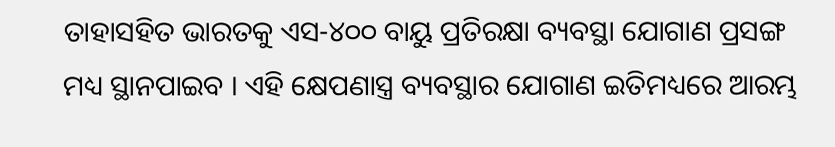ତାହାସହିତ ଭାରତକୁ ଏସ-୪୦୦ ବାୟୁ ପ୍ରତିରକ୍ଷା ବ୍ୟବସ୍ଥା ଯୋଗାଣ ପ୍ରସଙ୍ଗ ମଧ୍ୟ ସ୍ଥାନପାଇବ । ଏହି କ୍ଷେପଣାସ୍ତ୍ର ବ୍ୟବସ୍ଥାର ଯୋଗାଣ ଇତିମଧ୍ୟରେ ଆରମ୍ଭ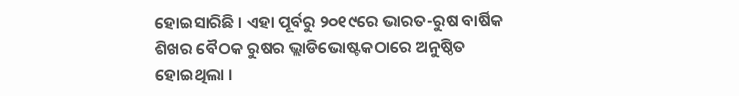ହୋଇସାରିଛି । ଏହା ପୂର୍ବରୁ ୨୦୧୯ରେ ଭାରତ-ରୁଷ ବାର୍ଷିକ ଶିଖର ବୈଠକ ରୁଷର ଭ୍ଲାଡିଭୋଷ୍ଟକଠାରେ ଅନୁଷ୍ଠିତ ହୋଇଥିଲା ।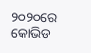୨୦୨୦ରେ କୋଭିଡ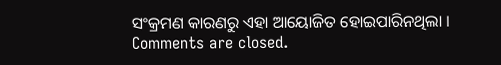ସଂକ୍ରମଣ କାରଣରୁ ଏହା ଆୟୋଜିତ ହୋଇପାରିନଥିଲା ।
Comments are closed.